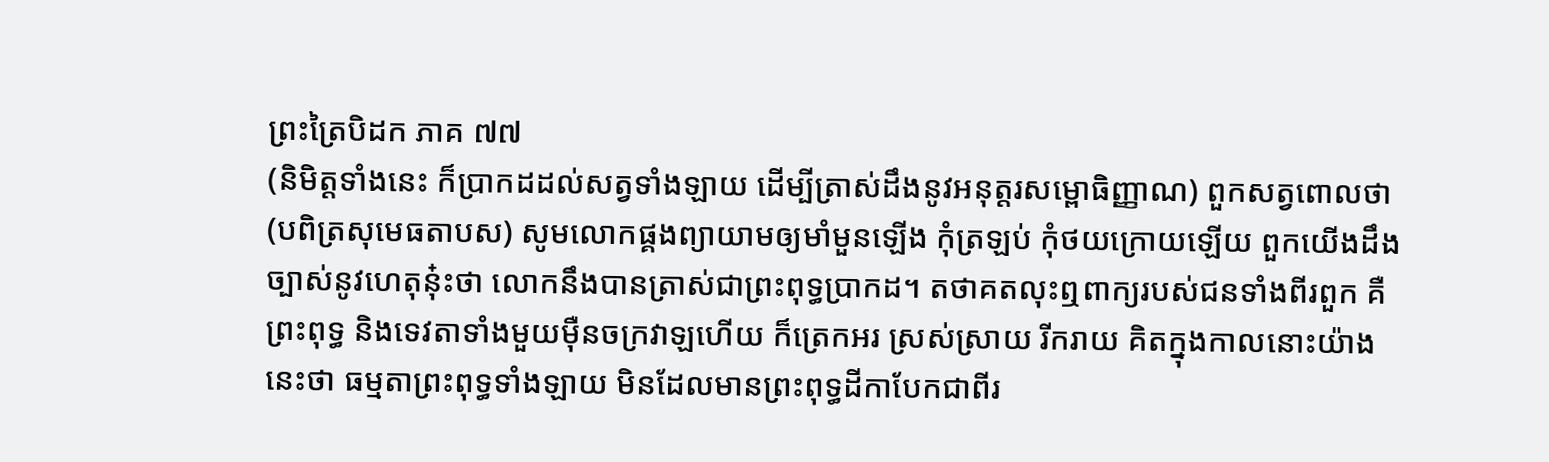ព្រះត្រៃបិដក ភាគ ៧៧
(និមិត្តទាំងនេះ ក៏ប្រាកដដល់សត្វទាំងឡាយ ដើម្បីត្រាស់ដឹងនូវអនុត្តរសម្ពោធិញ្ញាណ) ពួកសត្វពោលថា (បពិត្រសុមេធតាបស) សូមលោកផ្គងព្យាយាមឲ្យមាំមួនឡើង កុំត្រឡប់ កុំថយក្រោយឡើយ ពួកយើងដឹងច្បាស់នូវហេតុនុ៎ះថា លោកនឹងបានត្រាស់ជាព្រះពុទ្ធប្រាកដ។ តថាគតលុះឮពាក្យរបស់ជនទាំងពីរពួក គឺព្រះពុទ្ធ និងទេវតាទាំងមួយម៉ឺនចក្រវាឡហើយ ក៏ត្រេកអរ ស្រស់ស្រាយ រីករាយ គិតក្នុងកាលនោះយ៉ាងនេះថា ធម្មតាព្រះពុទ្ធទាំងឡាយ មិនដែលមានព្រះពុទ្ធដីកាបែកជាពីរ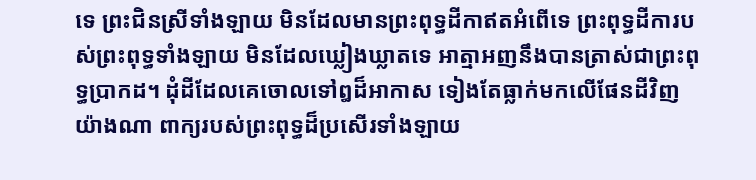ទេ ព្រះជិនស្រីទាំងឡាយ មិនដែលមានព្រះពុទ្ធដីកាឥតអំពើទេ ព្រះពុទ្ធដីការបស់ព្រះពុទ្ធទាំងឡាយ មិនដែលឃ្លៀងឃ្លាតទេ អាត្មាអញនឹងបានត្រាស់ជាព្រះពុទ្ធប្រាកដ។ ដុំដីដែលគេចោលទៅឰដ៏អាកាស ទៀងតែធ្លាក់មកលើផែនដីវិញយ៉ាងណា ពាក្យរបស់ព្រះពុទ្ធដ៏ប្រសើរទាំងឡាយ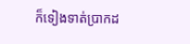ក៏ទៀងទាត់ប្រាកដ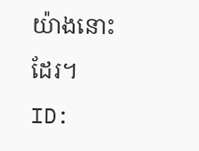យ៉ាងនោះដែរ។
ID: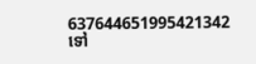637644651995421342
ទៅ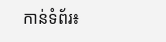កាន់ទំព័រ៖